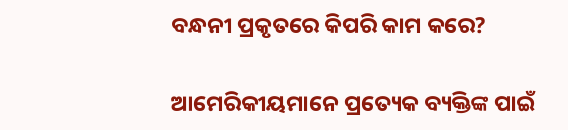ବନ୍ଧନୀ ପ୍ରକୃତରେ କିପରି କାମ କରେ?

ଆମେରିକୀୟମାନେ ପ୍ରତ୍ୟେକ ବ୍ୟକ୍ତିଙ୍କ ପାଇଁ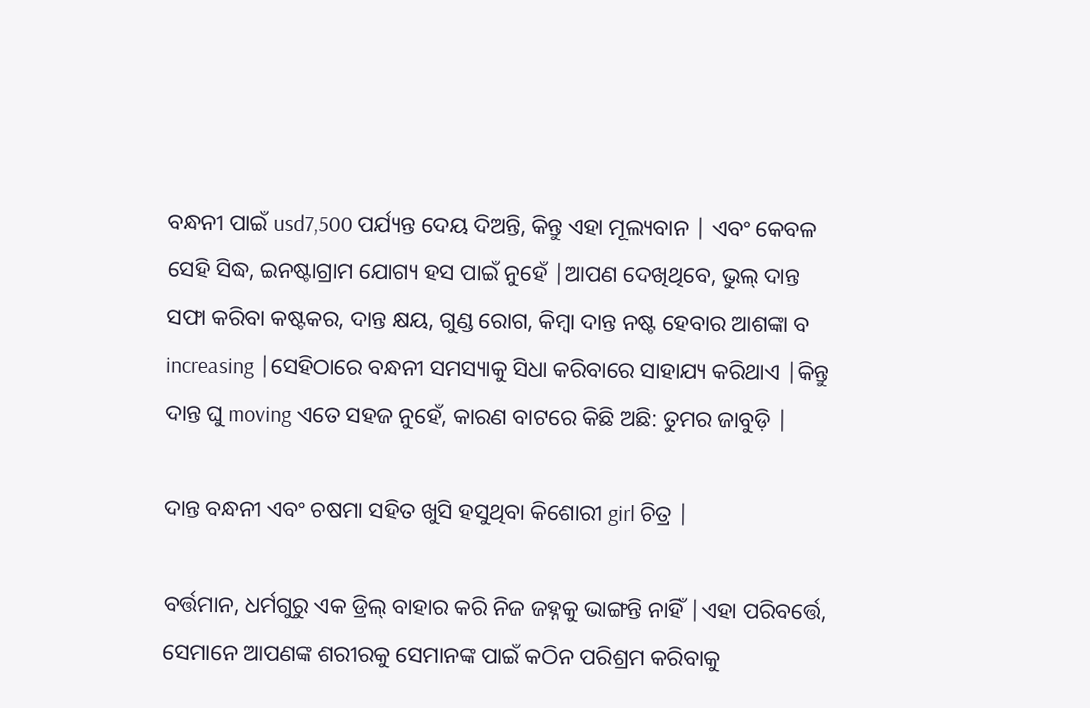ବନ୍ଧନୀ ପାଇଁ usd7,500 ପର୍ଯ୍ୟନ୍ତ ଦେୟ ଦିଅନ୍ତି, କିନ୍ତୁ ଏହା ମୂଲ୍ୟବାନ | ଏବଂ କେବଳ ସେହି ସିଦ୍ଧ, ଇନଷ୍ଟାଗ୍ରାମ ଯୋଗ୍ୟ ହସ ପାଇଁ ନୁହେଁ |ଆପଣ ଦେଖିଥିବେ, ଭୁଲ୍ ଦାନ୍ତ ସଫା କରିବା କଷ୍ଟକର, ଦାନ୍ତ କ୍ଷୟ, ଗୁଣ୍ଡ ରୋଗ, କିମ୍ବା ଦାନ୍ତ ନଷ୍ଟ ହେବାର ଆଶଙ୍କା ବ increasing |ସେହିଠାରେ ବନ୍ଧନୀ ସମସ୍ୟାକୁ ସିଧା କରିବାରେ ସାହାଯ୍ୟ କରିଥାଏ |କିନ୍ତୁ ଦାନ୍ତ ଘୁ moving ଏତେ ସହଜ ନୁହେଁ, କାରଣ ବାଟରେ କିଛି ଅଛି: ତୁମର ଜାବୁଡ଼ି |

ଦାନ୍ତ ବନ୍ଧନୀ ଏବଂ ଚଷମା ସହିତ ଖୁସି ହସୁଥିବା କିଶୋରୀ girl ଚିତ୍ର |

ବର୍ତ୍ତମାନ, ଧର୍ମଗୁରୁ ଏକ ଡ୍ରିଲ୍ ବାହାର କରି ନିଜ ଜହ୍ନକୁ ଭାଙ୍ଗନ୍ତି ନାହିଁ |ଏହା ପରିବର୍ତ୍ତେ, ସେମାନେ ଆପଣଙ୍କ ଶରୀରକୁ ସେମାନଙ୍କ ପାଇଁ କଠିନ ପରିଶ୍ରମ କରିବାକୁ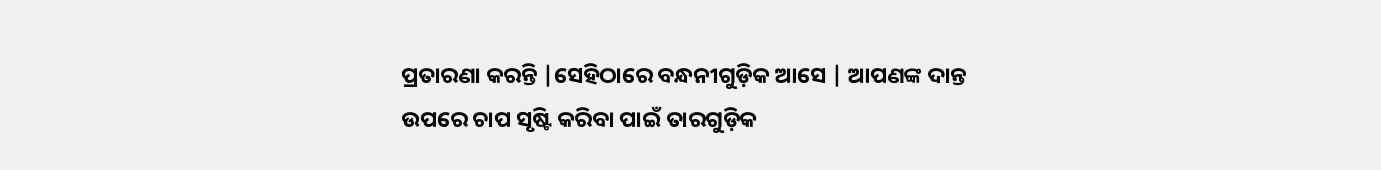ପ୍ରତାରଣା କରନ୍ତି |ସେହିଠାରେ ବନ୍ଧନୀଗୁଡ଼ିକ ଆସେ | ଆପଣଙ୍କ ଦାନ୍ତ ଉପରେ ଚାପ ସୃଷ୍ଟି କରିବା ପାଇଁ ତାରଗୁଡ଼ିକ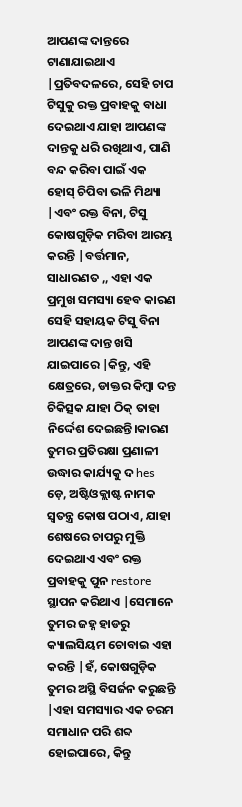ଆପଣଙ୍କ ଦାନ୍ତରେ ଟାଣାଯାଇଥାଏ |ପ୍ରତିବଦଳରେ, ସେହି ଚାପ ଟିସୁକୁ ରକ୍ତ ପ୍ରବାହକୁ ବାଧା ଦେଇଥାଏ ଯାହା ଆପଣଙ୍କ ଦାନ୍ତକୁ ଧରି ରଖିଥାଏ, ପାଣି ବନ୍ଦ କରିବା ପାଇଁ ଏକ ହୋସ୍ ଚିପିବା ଭଳି ମିଥ୍ୟା |ଏବଂ ରକ୍ତ ବିନା, ଟିସୁ କୋଷଗୁଡ଼ିକ ମରିବା ଆରମ୍ଭ କରନ୍ତି |ବର୍ତ୍ତମାନ, ସାଧାରଣତ ,, ଏହା ଏକ ପ୍ରମୁଖ ସମସ୍ୟା ହେବ କାରଣ ସେହି ସହାୟକ ଟିସୁ ବିନା ଆପଣଙ୍କ ଦାନ୍ତ ଖସି ଯାଇପାରେ |କିନ୍ତୁ, ଏହି କ୍ଷେତ୍ରରେ, ଡାକ୍ତର କିମ୍ବା ଦନ୍ତ ଚିକିତ୍ସକ ଯାହା ଠିକ୍ ତାହା ନିର୍ଦ୍ଦେଶ ଦେଇଛନ୍ତି।କାରଣ ତୁମର ପ୍ରତିରକ୍ଷା ପ୍ରଣାଳୀ ଉଦ୍ଧାର କାର୍ଯ୍ୟକୁ ଦ hes ଡ଼େ, ଅଷ୍ଟିଓକ୍ଲାଷ୍ଟ ନାମକ ସ୍ୱତନ୍ତ୍ର କୋଷ ପଠାଏ, ଯାହା ଶେଷରେ ଚାପରୁ ମୁକ୍ତି ଦେଇଥାଏ ଏବଂ ରକ୍ତ ପ୍ରବାହକୁ ପୁନ restore ସ୍ଥାପନ କରିଥାଏ |ସେମାନେ ତୁମର ଜହ୍ନ ହାଡରୁ କ୍ୟାଲସିୟମ ଚୋବାଇ ଏହା କରନ୍ତି |ହଁ, କୋଷଗୁଡ଼ିକ ତୁମର ଅସ୍ଥି ବିସର୍ଜନ କରୁଛନ୍ତି |ଏହା ସମସ୍ୟାର ଏକ ଚରମ ସମାଧାନ ପରି ଶବ୍ଦ ହୋଇପାରେ, କିନ୍ତୁ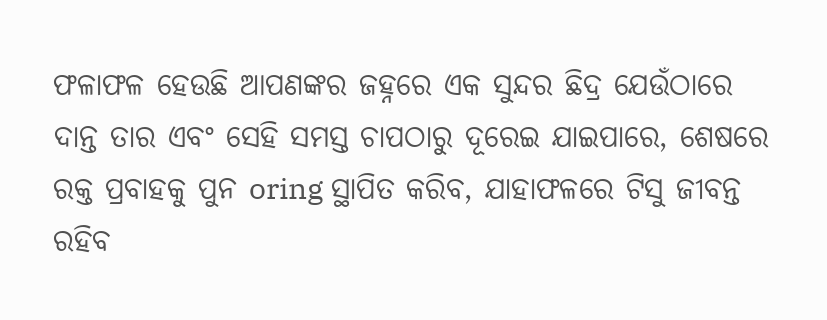ଫଳାଫଳ ହେଉଛି ଆପଣଙ୍କର ଜହ୍ନରେ ଏକ ସୁନ୍ଦର ଛିଦ୍ର ଯେଉଁଠାରେ ଦାନ୍ତ ତାର ଏବଂ ସେହି ସମସ୍ତ ଚାପଠାରୁ ଦୂରେଇ ଯାଇପାରେ, ଶେଷରେ ରକ୍ତ ପ୍ରବାହକୁ ପୁନ oring ସ୍ଥାପିତ କରିବ, ଯାହାଫଳରେ ଟିସୁ ଜୀବନ୍ତ ରହିବ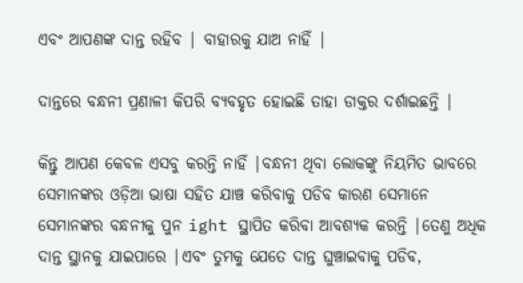ଏବଂ ଆପଣଙ୍କ ଦାନ୍ତ ରହିବ | ବାହାରକୁ ଯାଅ ନାହିଁ |

ଦାନ୍ତରେ ବନ୍ଧନୀ ପ୍ରଣାଳୀ କିପରି ବ୍ୟବହୃତ ହୋଇଛି ତାହା ଡାକ୍ତର ଦର୍ଶାଇଛନ୍ତି |

କିନ୍ତୁ ଆପଣ କେବଳ ଏସବୁ କରନ୍ତି ନାହିଁ |ବନ୍ଧନୀ ଥିବା ଲୋକଙ୍କୁ ନିୟମିତ ଭାବରେ ସେମାନଙ୍କର ଓଡ଼ିଆ ଭାଷା ସହିତ ଯାଞ୍ଚ କରିବାକୁ ପଡିବ କାରଣ ସେମାନେ ସେମାନଙ୍କର ବନ୍ଧନୀକୁ ପୁନ ight ସ୍ଥାପିତ କରିବା ଆବଶ୍ୟକ କରନ୍ତି |ତେଣୁ ଅଧିକ ଦାନ୍ତ ସ୍ଥାନକୁ ଯାଇପାରେ |ଏବଂ ତୁମକୁ ଯେତେ ଦାନ୍ତ ଘୁଞ୍ଚାଇବାକୁ ପଡିବ,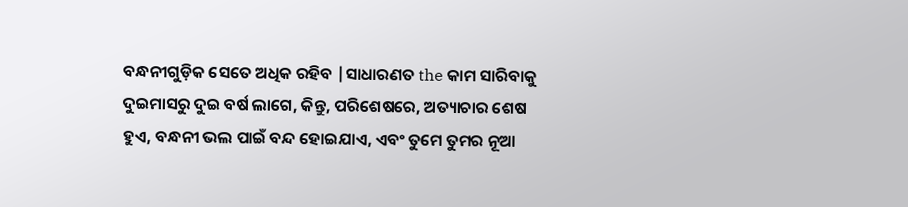ବନ୍ଧନୀଗୁଡ଼ିକ ସେତେ ଅଧିକ ରହିବ |ସାଧାରଣତ the କାମ ସାରିବାକୁ ଦୁଇମାସରୁ ଦୁଇ ବର୍ଷ ଲାଗେ, କିନ୍ତୁ, ପରିଶେଷରେ, ଅତ୍ୟାଚାର ଶେଷ ହୁଏ, ବନ୍ଧନୀ ଭଲ ପାଇଁ ବନ୍ଦ ହୋଇଯାଏ, ଏବଂ ତୁମେ ତୁମର ନୂଆ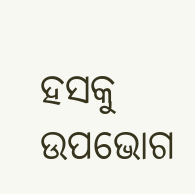ହସକୁ ଉପଭୋଗ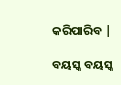କରିପାରିବ |

ବୟସ୍କ ବୟସ୍କ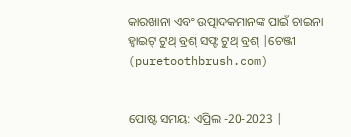କାରଖାନା ଏବଂ ଉତ୍ପାଦକମାନଙ୍କ ପାଇଁ ଚାଇନା ହ୍ୱାଇଟ୍ ଟୁଥ୍ ବ୍ରଶ୍ ସଫ୍ଟ ଟୁଥ୍ ବ୍ରଶ୍ |ଚେଞ୍ଜୀ (puretoothbrush.com)


ପୋଷ୍ଟ ସମୟ: ଏପ୍ରିଲ -20-2023 |